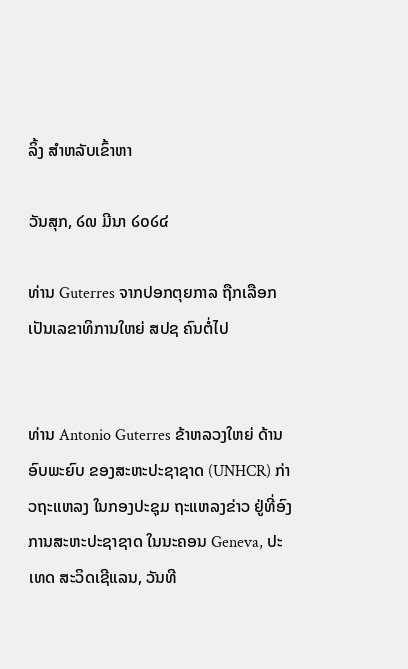ລິ້ງ ສຳຫລັບເຂົ້າຫາ

ວັນສຸກ, ໒໙ ມີນາ ໒໐໒໔

ທ່ານ Guterres ຈາກປອກຕຸຍກາລ ຖືກເລືອກ ເປັນເລຂາທິການໃຫຍ່ ສປຊ ຄົນຕໍ່ໄປ


ທ່ານ Antonio Guterres ຂ້າຫລວງໃຫຍ່ ດ້ານອົບພະຍົບ ຂອງສະຫະປະຊາຊາດ (UNHCR) ກ່າວຖະແຫລງ ໃນກອງປະຊຸມ ຖະແຫລງຂ່າວ ຢູ່ທີ່ອົງການສະຫະປະຊາຊາດ ໃນນະຄອນ Geneva, ປະເທດ ສະວິດເຊີແລນ, ວັນທີ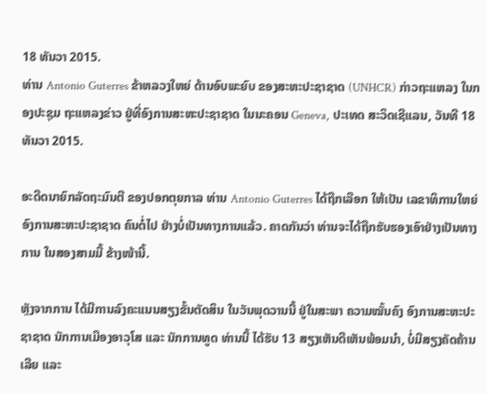18 ທັນວາ 2015.
ທ່ານ Antonio Guterres ຂ້າຫລວງໃຫຍ່ ດ້ານອົບພະຍົບ ຂອງສະຫະປະຊາຊາດ (UNHCR) ກ່າວຖະແຫລງ ໃນກອງປະຊຸມ ຖະແຫລງຂ່າວ ຢູ່ທີ່ອົງການສະຫະປະຊາຊາດ ໃນນະຄອນ Geneva, ປະເທດ ສະວິດເຊີແລນ, ວັນທີ 18 ທັນວາ 2015.

ອະດີດນາຍົກລັດຖະມົນຕີ ຂອງປອກຕຸຍກາລ ທ່ານ Antonio Guterres ໄດ້ຖືກເລືອກ ໃຫ້ເປັນ ເລຂາທິການໃຫຍ່ ອົງການສະຫະປະຊາຊາດ ຄົນຕໍ່ໄປ ຢ່າງບໍ່ເປັນທາງການແລ້ວ. ຄາດກັນວ່າ ທ່ານຈະໄດ້ຖືກຮັບຮອງເອົາຢ່າງເປັນທາງການ ໃນສອງສາມມື້ ຂ້າງໜ້ານີ້.

ຫຼັງຈາກການ ໄດ້ມີການລົງຄະແນນສຽງຂັ້ນຕັດສິນ ໃນວັນພຸດວານນີ້ ຢູ່ໃນສະພາ ຄວາມໝັ້ນຄົງ ອົງການສະຫະປະຊາຊາດ ນັກການເມືອງອາວຸໂສ ແລະ ນັກການທູດ ທ່ານນີ້ ໄດ້ຮັບ 13 ສຽງເຫັນດີເຫັນພ້ອມນຳ, ບໍ່ມີສຽງຄັດຄ້ານເລີຍ ແລະ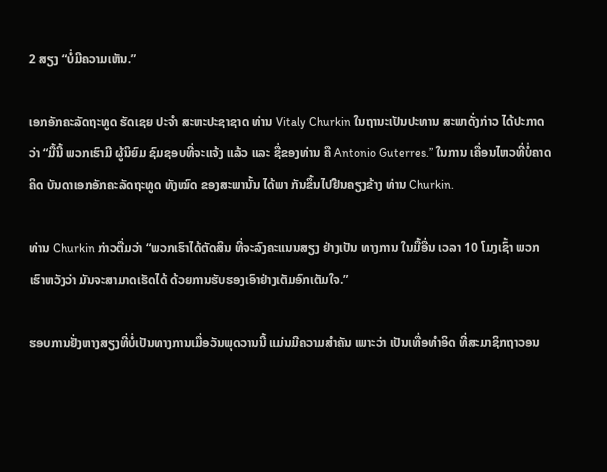2 ສຽງ “ບໍ່ມີຄວາມເຫັນ.”

ເອກອັກຄະລັດຖະທູດ ຮັດເຊຍ ປະຈຳ ສະຫະປະຊາຊາດ ທ່ານ Vitaly Churkin ໃນຖານະເປັນປະທານ ສະພາດັ່ງກ່າວ ໄດ້ປະກາດວ່າ “ມື້ນີ້ ພວກເຮົາມີ ຜູ້ນິຍົມ ຊົມຊອບທີ່ຈະແຈ້ງ ແລ້ວ ແລະ ຊື່ຂອງທ່ານ ຄື Antonio Guterres.” ໃນການ ເຄື່ອນໄຫວທີ່ບໍ່ຄາດຄິດ ບັນດາເອກອັກຄະລັດຖະທູດ ທັງໝົດ ຂອງສະພານັ້ນ ໄດ້ພາ ກັນຂຶ້ນໄປຢືນຄຽງຂ້າງ ທ່ານ Churkin.

ທ່ານ Churkin ກ່າວຕື່ມວ່າ “ພວກເຮົາໄດ້ຕັດສິນ ທີ່ຈະລົງຄະແນນສຽງ ຢ່າງເປັນ ທາງການ ໃນມື້ອື່ນ ເວລາ 10 ໂມງເຊົ້າ ພວກເຮົາຫວັງວ່າ ມັນຈະສາມາດເຮັດໄດ້ ດ້ວຍການຮັບຮອງເອົາຢ່າງເຕັມອົກເຕັມໃຈ.”

ຮອບການຢັ່ງຫາງສຽງທີ່ບໍ່ເປັນທາງການເມື່ອວັນພຸດວານນີ້ ແມ່ນມີຄວາມສຳຄັນ ເພາະວ່າ ເປັນເທື່ອທຳອິດ ທີ່ສະມາຊິກຖາວອນ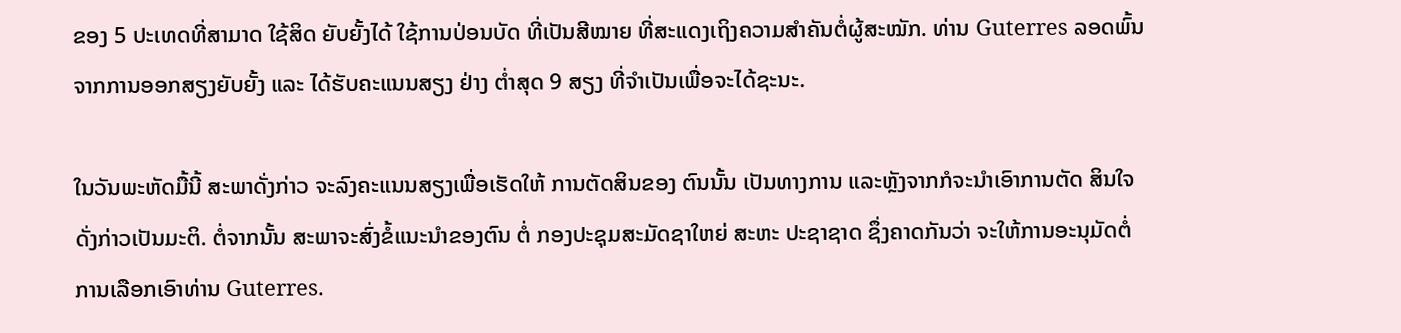ຂອງ 5 ປະເທດທີ່ສາມາດ ໃຊ້ສິດ ຍັບຍັ້ງໄດ້ ໃຊ້ການປ່ອນບັດ ທີ່ເປັນສີໝາຍ ທີ່ສະແດງເຖິງຄວາມສຳຄັນຕໍ່ຜູ້ສະໝັກ. ທ່ານ Guterres ລອດພົ້ນຈາກການອອກສຽງຍັບຍັ້ງ ແລະ ໄດ້ຮັບຄະແນນສຽງ ຢ່າງ ຕ່ຳສຸດ 9 ສຽງ ທີ່ຈຳເປັນເພື່ອຈະໄດ້ຊະນະ.

ໃນວັນພະຫັດມື້ນີ້ ສະພາດັ່ງກ່າວ ຈະລົງຄະແນນສຽງເພື່ອເຮັດໃຫ້ ການຕັດສິນຂອງ ຕົນນັ້ນ ເປັນທາງການ ແລະຫຼັງຈາກກໍຈະນຳເອົາການຕັດ ສິນໃຈດັ່ງກ່າວເປັນມະຕິ. ຕໍ່ຈາກນັ້ນ ສະພາຈະສົ່ງຂໍ້ແນະນຳຂອງຕົນ ຕໍ່ ກອງປະຊຸມສະມັດຊາໃຫຍ່ ສະຫະ ປະຊາຊາດ ຊຶ່ງຄາດກັນວ່າ ຈະໃຫ້ການອະນຸມັດຕໍ່ການເລືອກເອົາທ່ານ Guterres.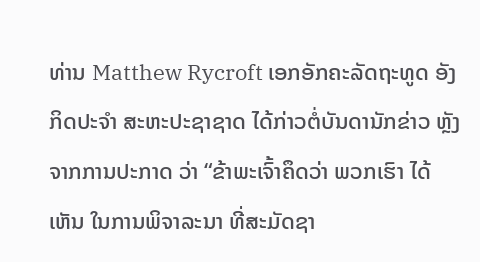ທ່ານ Matthew Rycroft ເອກອັກຄະລັດຖະທູດ ອັງກິດປະຈຳ ສະຫະປະຊາຊາດ ໄດ້ກ່າວຕໍ່ບັນດານັກຂ່າວ ຫຼັງຈາກການປະກາດ ວ່າ “ຂ້າພະເຈົ້າຄຶດວ່າ ພວກເຮົາ ໄດ້ເຫັນ ໃນການພິຈາລະນາ ທີ່ສະມັດຊາ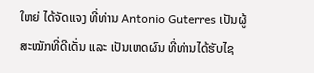ໃຫຍ່ ໄດ້ຈັດແຈງ ທີ່ທ່ານ Antonio Guterres ເປັນຜູ້ສະໝັກທີ່ດີເດັ່ນ ແລະ ເປັນເຫດຜົນ ທີ່ທ່ານໄດ້ຮັບໄຊ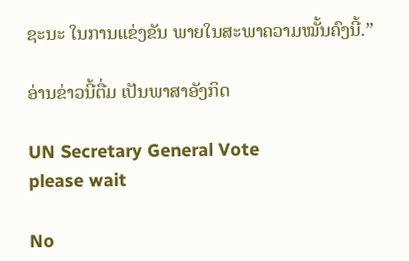ຊະນະ ໃນການແຂ່ງຂັນ ພາຍໃນສະພາຄວາມໝັ້ນຄົງນີ້.”

ອ່ານຂ່າວນີ້ຕື່ມ ເປັນພາສາອັງກິດ

UN Secretary General Vote
please wait

No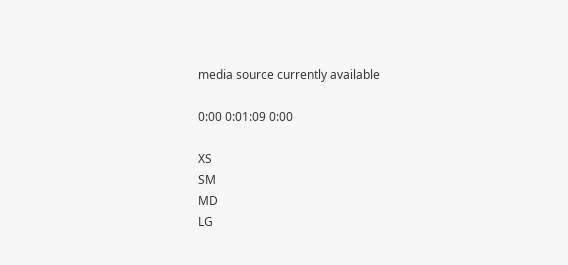media source currently available

0:00 0:01:09 0:00

XS
SM
MD
LG